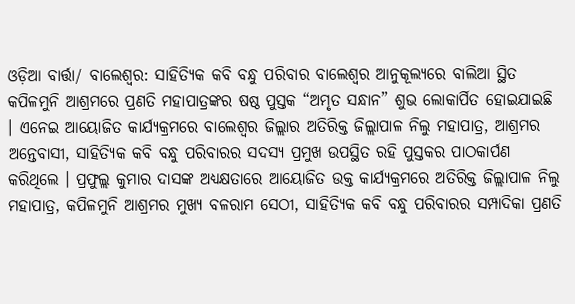ଓଡ଼ିଆ ବାର୍ତ୍ତା/ ବାଲେଶ୍ଵର: ସାହିତ୍ୟିକ କବି ବନ୍ଧୁ ପରିବାର ବାଲେଶ୍ଵର ଆନୁକୂଲ୍ୟରେ ବାଲିଆ ସ୍ଥିତ କପିଳମୁନି ଆଶ୍ରମରେ ପ୍ରଣତି ମହାପାତ୍ରଙ୍କର ଷଷ୍ଠ ପୁସ୍ତକ “ଅମୃତ ସନ୍ଧାନ” ଶୁଭ ଲୋକାର୍ପିତ ହୋଇଯାଇଛି । ଏନେଇ ଆୟୋଜିତ କାର୍ଯ୍ୟକ୍ରମରେ ବାଲେଶ୍ଵର ଜିଲ୍ଲାର ଅତିରିକ୍ତ ଜିଲ୍ଲାପାଳ ନିଲୁ ମହାପାତ୍ର, ଆଶ୍ରମର ଅନ୍ତେବାସୀ, ସାହିତ୍ୟିକ କବି ବନ୍ଧୁ ପରିବାରର ସଦସ୍ୟ ପ୍ରମୁଖ ଉପସ୍ଥିତ ରହି ପୁସ୍ତକର ପାଠକାର୍ପଣ କରିଥିଲେ । ପ୍ରଫୁଲ୍ଲ କୁମାର ଦାସଙ୍କ ଅଧ୍ୟକ୍ଷତାରେ ଆୟୋଜିତ ଉକ୍ତ କାର୍ଯ୍ୟକ୍ରମରେ ଅତିରିକ୍ତ ଜିଲ୍ଲାପାଳ ନିଲୁ ମହାପାତ୍ର, କପିଳମୁନି ଆଶ୍ରମର ମୁଖ୍ୟ ବଳରାମ ସେଠୀ, ସାହିତ୍ୟିକ କବି ବନ୍ଧୁ ପରିବାରର ସମ୍ପାଦିକା ପ୍ରଣତି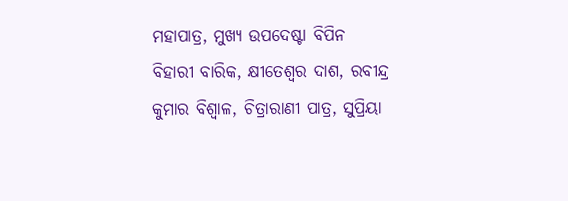ମହାପାତ୍ର, ମୁଖ୍ୟ ଉପଦେଷ୍ଟା ବିପିନ ବିହାରୀ ବାରିକ, କ୍ଷୀତେଶ୍ବର ଦାଶ, ରବୀନ୍ଦ୍ର କୁମାର ବିଶ୍ବାଳ, ଚିତ୍ରାରାଣୀ ପାତ୍ର, ସୁପ୍ରିୟା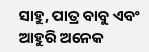ସାହୁ, ପାତ୍ର ବାବୁ ଏବଂ ଆହୁରି ଅନେକ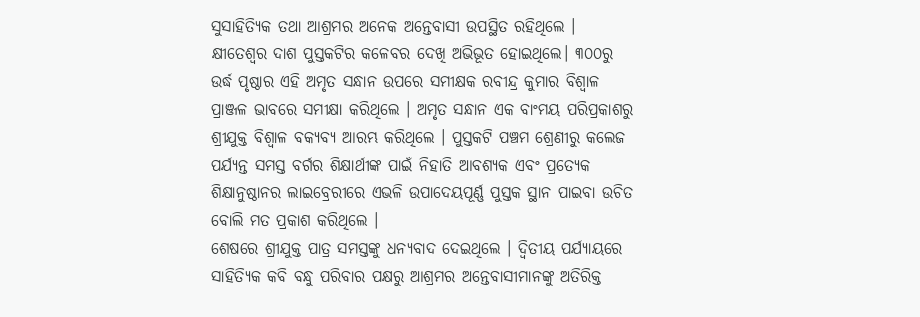ସୁସାହିତ୍ୟିକ ତଥା ଆଶ୍ରମର ଅନେକ ଅନ୍ତେବାସୀ ଉପସ୍ଥିତ ରହିଥିଲେ ।
କ୍ଷୀତେଶ୍ବର ଦାଶ ପୁସ୍ତକଟିର କଳେବର ଦେଖି ଅଭିଭୂତ ହୋଇଥିଲେ। ୩୦୦ରୁ ଉର୍ଦ୍ଧ ପୃଷ୍ଠାର ଏହି ଅମୃତ ସନ୍ଧାନ ଉପରେ ସମୀକ୍ଷକ ରବୀନ୍ଦ୍ର କୁମାର ବିଶ୍ବାଳ ପ୍ରାଞ୍ଜଳ ଭାବରେ ସମୀକ୍ଷା କରିଥିଲେ । ଅମୃତ ସନ୍ଧାନ ଏକ ବାଂମୟ ପରିପ୍ରକାଶରୁ ଶ୍ରୀଯୁକ୍ତ ବିଶ୍ବାଳ ବକ୍ୟବ୍ୟ ଆରମ୍ଭ କରିଥିଲେ । ପୁସ୍ତକଟି ପଞ୍ଚମ ଶ୍ରେଣୀରୁ କଲେଜ ପର୍ଯ୍ୟନ୍ତ ସମସ୍ତ ବର୍ଗର ଶିକ୍ଷାର୍ଥୀଙ୍କ ପାଇଁ ନିହାତି ଆବଶ୍ୟକ ଏବଂ ପ୍ରତ୍ୟେକ ଶିକ୍ଷାନୁଷ୍ଠାନର ଲାଇବ୍ରେରୀରେ ଏଭଳି ଉପାଦେୟପୂର୍ଣ୍ଣ ପୁସ୍ତକ ସ୍ଥାନ ପାଇବା ଉଚିତ ବୋଲି ମତ ପ୍ରକାଶ କରିଥିଲେ ।
ଶେଷରେ ଶ୍ରୀଯୁକ୍ତ ପାତ୍ର ସମସ୍ତଙ୍କୁ ଧନ୍ୟବାଦ ଦେଇଥିଲେ । ଦ୍ବିତୀୟ ପର୍ଯ୍ୟାୟରେ ସାହିତ୍ୟିକ କବି ବନ୍ଧୁ ପରିବାର ପକ୍ଷରୁ ଆଶ୍ରମର ଅନ୍ତେବାସୀମାନଙ୍କୁ ଅତିରିକ୍ତ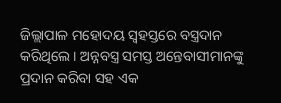ଜିଲ୍ଲାପାଳ ମହୋଦୟ ସ୍ବହସ୍ତରେ ବସ୍ତ୍ରଦାନ କରିଥିଲେ । ଅନ୍ନବସ୍ତ୍ର ସମସ୍ତ ଅନ୍ତେବାସୀମାନଙ୍କୁ ପ୍ରଦାନ କରିବା ସହ ଏକ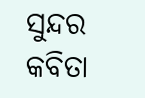ସୁନ୍ଦର କବିତା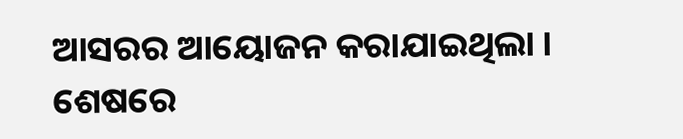ଆସରର ଆୟୋଜନ କରାଯାଇଥିଲା । ଶେଷରେ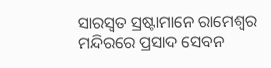ସାରସ୍ୱତ ସ୍ରଷ୍ଟାମାନେ ରାମେଶ୍ବର ମନ୍ଦିରରେ ପ୍ରସାଦ ସେବନ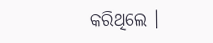କରିଥିଲେ ।